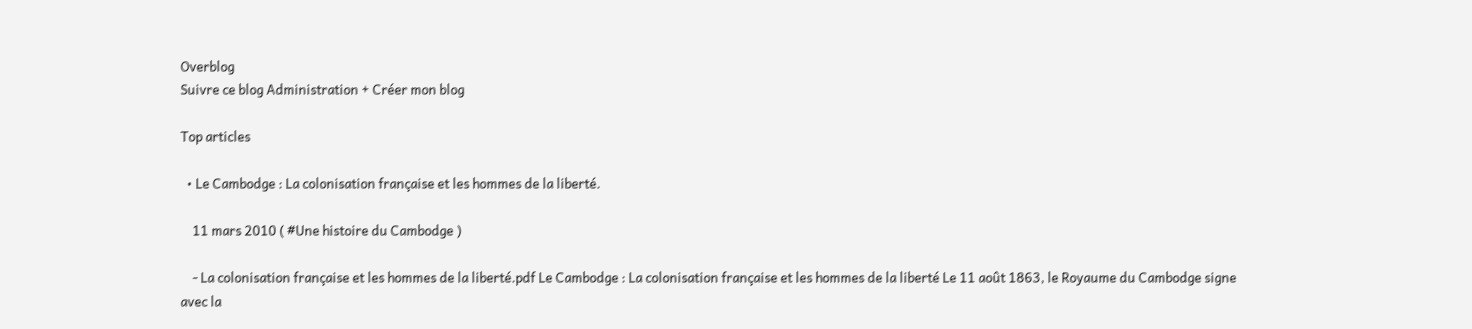Overblog
Suivre ce blog Administration + Créer mon blog

Top articles

  • Le Cambodge : La colonisation française et les hommes de la liberté.

    11 mars 2010 ( #Une histoire du Cambodge )

    - La colonisation française et les hommes de la liberté.pdf Le Cambodge : La colonisation française et les hommes de la liberté Le 11 août 1863, le Royaume du Cambodge signe avec la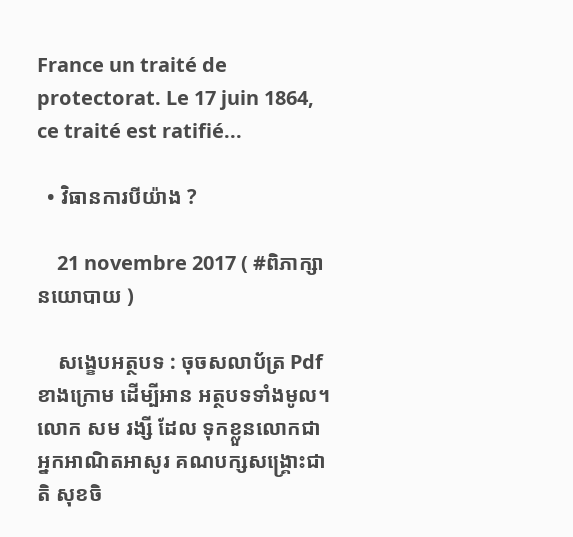France un traité de protectorat. Le 17 juin 1864, ce traité est ratifié...

  • វិធានការបីយ៉ាង ?

    21 novembre 2017 ( #ពិភាក្សានយោបាយ )

    សង្ខេបអត្ថបទ : ចុចសលាប័ត្រ Pdf ខាងក្រោម ដើម្បីអាន អត្ថបទទាំងមូល។ លោក សម រង្សី ដែល ទុកខ្លួនលោកជា អ្នកអាណិតអាសូរ គណបក្សសង្គ្រោះជាតិ សុខចិ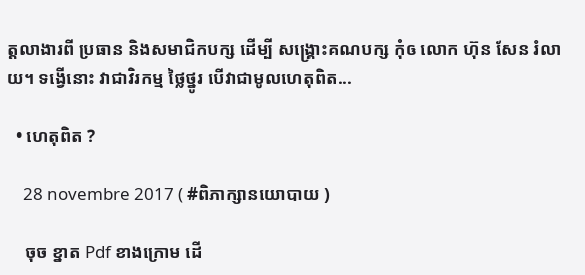ត្តលាងារពី ប្រធាន និងសមាជិកបក្ស ដើម្បី សង្គ្រោះគណបក្ស កុំឲ លោក ហ៊ុន សែន រំលាយ។ ទង្វើនោះ វាជាវិរកម្ម ថ្លៃថ្នូរ បើវាជាមូលហេតុពិត...

  • ហេតុពិត ?

    28 novembre 2017 ( #ពិភាក្សានយោបាយ )

    ចុច ខ្នាត Pdf ខាងក្រោម ដើ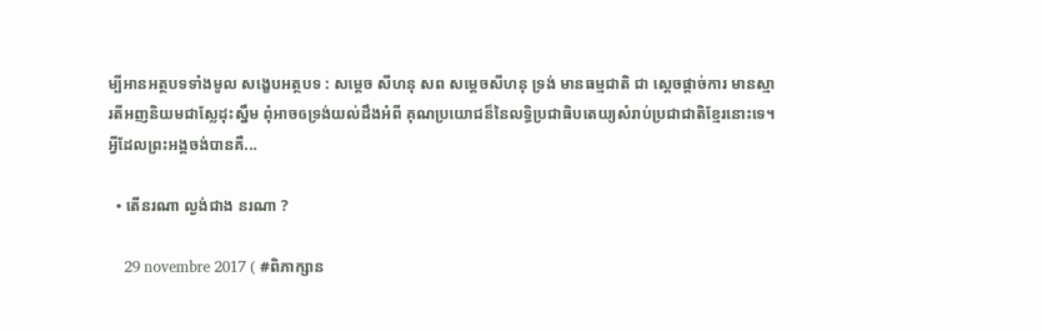ម្បីអានអត្ថបទទាំងមូល សង្ខេបអត្ថបទ : សម្តេច សីហនុ សព សម្តេចសីហនុ ទ្រង់ មានធម្មជាតិ ជា ស្តេចផ្តាច់ការ មានស្មារតីអញនិយមជាស្លែដុះស្នឹម ពុំអាចឲទ្រង់យល់ដឹងអំពី គុណប្រយោជន៏នៃលទ្ធិប្រជាធិបតេយ្យសំរាប់ប្រជាជាតិខ្មែរនោះទេ។ អ្វីដែលព្រះអង្គចង់បានគឺ...

  • តើនរណា ល្ងង់ជាង នរណា ?

    29 novembre 2017 ( #ពិភាក្សាន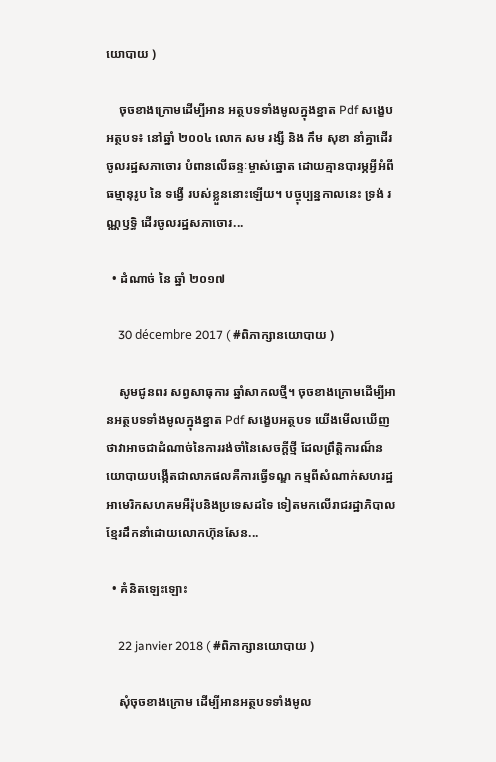យោបាយ )

    ចុចខាងក្រោមដើម្បីអាន អត្ថបទទាំងមូលក្នុងខ្នាត Pdf សង្ខេបអត្ថបទ៖ នៅឆ្នាំ ២០០៤ លោក សម រង្សី និង កឹម សុខា នាំគ្នាដើរចូលរដ្ឋសភាចោរ បំពានលើឆន្ទៈម្ចាស់ឆ្នោត ដោយគ្មានបារម្ភអ្វីអំពី ធម្មានុរូប នៃ ទង្វើ របស់ខ្លួននោះឡើយ។ បច្ចុប្បន្នកាលនេះ ទ្រង់ រណ្ណឫទ្ធិ ដើរចូលរដ្ឋសភាចោរ...

  • ដំណាច់ នៃ ឆ្នាំ ២០១៧

    30 décembre 2017 ( #ពិភាក្សានយោបាយ )

    សូមជូនពរ សព្វសាធុការ ឆ្នាំសាកលថ្មី។ ចុចខាងក្រោមដើម្បីអានអត្ថបទទាំងមូលក្នុងខ្នាត Pdf សង្ខេបអត្ថបទ យើងមើលឃើញថាវាអាចជាដំណាច់នៃការរង់ចាំនៃសេចក្តីថ្មី ដែលព្រឹត្តិការណ៏នយោបាយបង្កើតជាលាភផលគឺការធ្វើទណ្ឌ កម្មពីសំណាក់សហរដ្ឋអាមេរិកសហគមអឺរ៉ុបនិងប្រទេសដទៃ ទៀតមកលើរាជរដ្ឋាភិបាលខ្មែរដឹកនាំដោយលោកហ៊ុនសែន...

  • គំនិតឡេះឡោះ

    22 janvier 2018 ( #ពិភាក្សានយោបាយ )

    សុំចុចខាងក្រោម ដើម្បីអានអត្ថបទទាំងមូល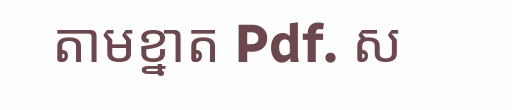តាមខ្នាត Pdf. ស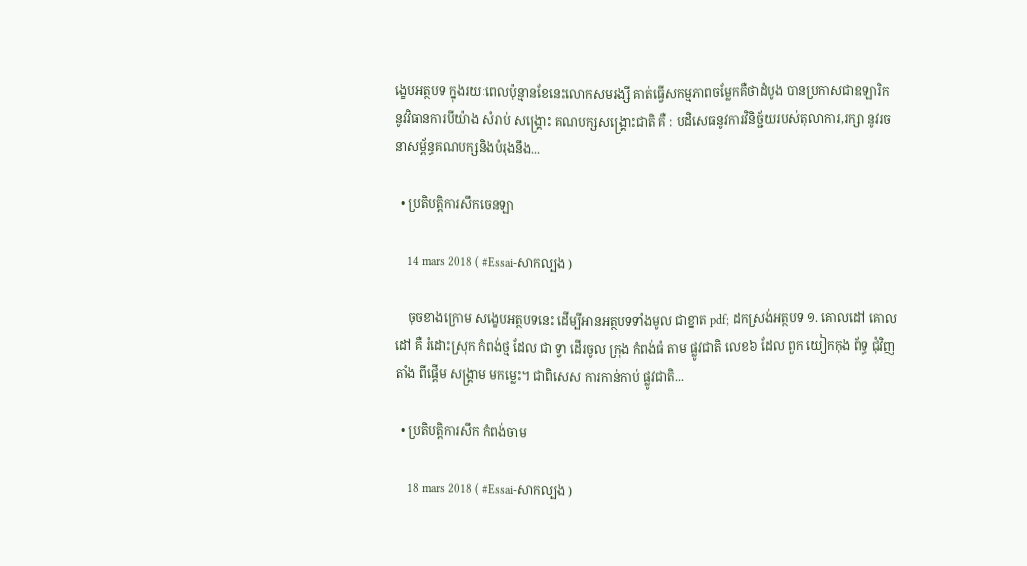ង្ខេបអត្ថបទ ក្នុងរយៈពេលប៉ុន្មានខែនេះលោកសមរង្សី គាត់ធ្វើសកម្មភាពចម្លែកគឺថាដំបូង បានប្រកាសជាឧឡារិក នូវវិធានការបីយ៉ាង សំរាប់ សង្គ្រោះ គណបក្សសង្គ្រោះជាតិ គឺ : បដិសេធនូវការវិនិច្ជ័យរបស់តុលាការ,រក្សា នូវរចនាសម្ព័ន្ធគណបក្សនិងបំរុងនឹង...

  • ប្រតិបត្តិការសឹកចេនឡា

    14 mars 2018 ( #Essai-សាកល្បង )

    ចុចខាងក្រោម សង្ខេបអត្ថបទនេះ ដើម្បីអានអត្ថបទទាំងមូល ជាខ្នាត pdf; ដកស្រង់អត្ថបទ ១. គោលដៅ គោលដៅ គឺ រំដោះស្រុក កំពង់ថ្ម ដែល ជា ទ្វា ដើរចូល ក្រុង កំពង់ធំ តាម ផ្លូវជាតិ លេខ៦ ដែល ពួក យៀកកុង ព័ទ្ធ ជុំវិញ តាំង ពីផ្តើម សង្គ្រាម មកម្លេះ។ ជាពិសេស ការកាន់កាប់ ផ្លូវជាតិ...

  • ប្រតិបត្តិការសឹក កំពង់ចាម

    18 mars 2018 ( #Essai-សាកល្បង )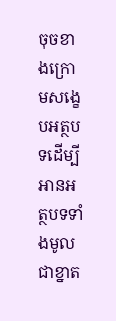ចុចខាងក្រោមសង្ខេបអត្ថបទដើម្បីអានអត្ថបទទាំងមូល ជាខ្នាត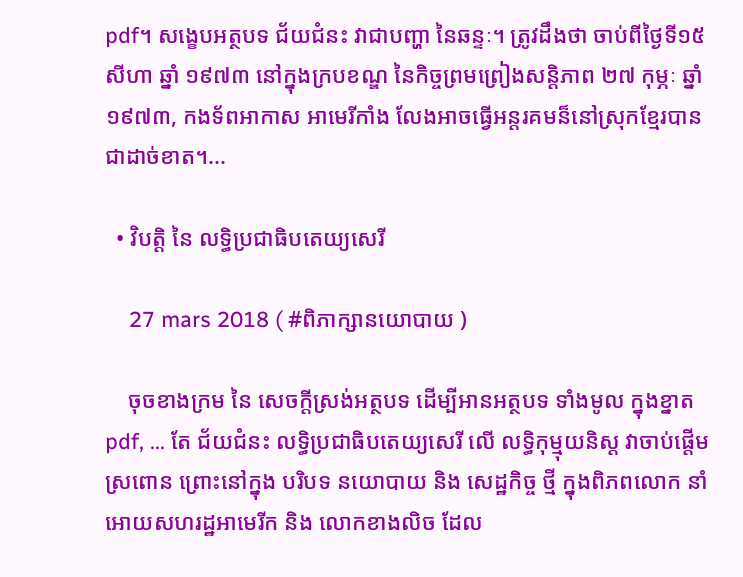pdf។ សង្ខេបអត្ថបទ ជ័យជំនះ វាជាបញ្ហា នៃឆន្ទៈ។ ត្រូវដឹងថា ចាប់ពីថ្ងៃទី១៥ សីហា ឆ្នាំ ១៩៧៣ នៅក្នុងក្របខណ្ឌ នៃកិច្ចព្រមព្រៀងសន្តិភាព ២៧ កុម្ភៈ ឆ្នាំ ១៩៧៣, កងទ័ពអាកាស អាមេរីកាំង លែងអាចធ្វើអន្តរគមន៏នៅស្រុកខ្មែរបានជាដាច់ខាត។...

  • វិបត្តិ នៃ លទ្ធិប្រជាធិបតេយ្យសេរី

    27 mars 2018 ( #ពិភាក្សានយោបាយ )

    ចុចខាងក្រម នៃ សេចក្តីស្រង់អត្ថបទ ដើម្បីអានអត្ថបទ ទាំងមូល ក្នុងខ្នាត pdf, ... តែ ជ័យជំនះ លទ្ធិប្រជាធិបតេយ្យសេរី លើ លទ្ធិកុម្មុយនិស្ត វាចាប់ផ្តើមស្រពោន ព្រោះនៅក្នុង បរិបទ នយោបាយ និង សេដ្ឋកិច្ច ថ្មី ក្នុងពិភពលោក នាំអោយសហរដ្ឋអាមេរីក និង លោកខាងលិច ដែល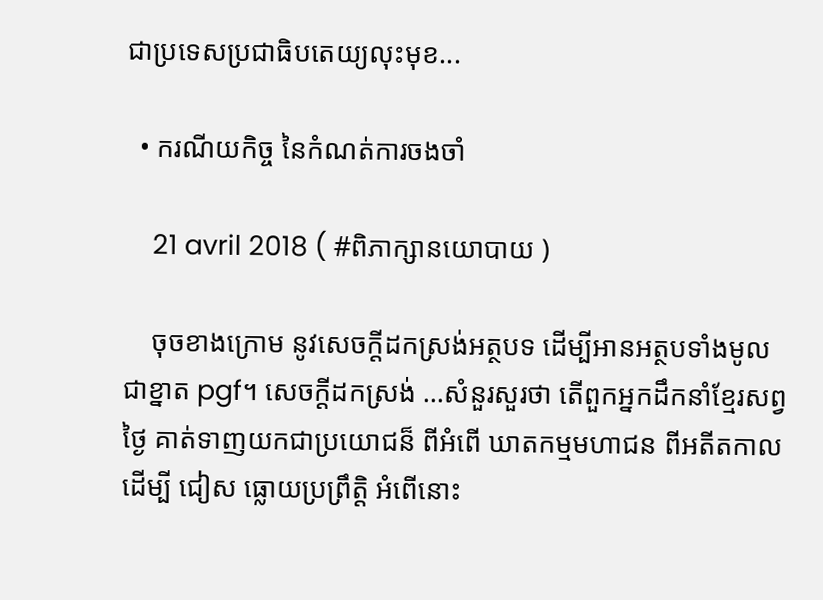ជាប្រទេសប្រជាធិបតេយ្យលុះមុខ...

  • ករណីយកិច្ច នៃកំណត់ការចងចាំ

    21 avril 2018 ( #ពិភាក្សានយោបាយ )

    ចុចខាងក្រោម នូវសេចក្តីដកស្រង់អត្ថបទ ដើម្បីអានអត្ថបទាំងមូល ជាខ្នាត pgf។ សេចក្តីដកស្រង់ ...សំនួរសួរថា តើពួកអ្នកដឹកនាំខ្មែរសព្វថ្ងៃ គាត់ទាញយកជាប្រយោជន៏ ពីអំពើ ឃាតកម្មមហាជន ពីអតីតកាល ដើម្បី ជៀស ធ្លោយប្រព្រឹត្តិ អំពើនោះ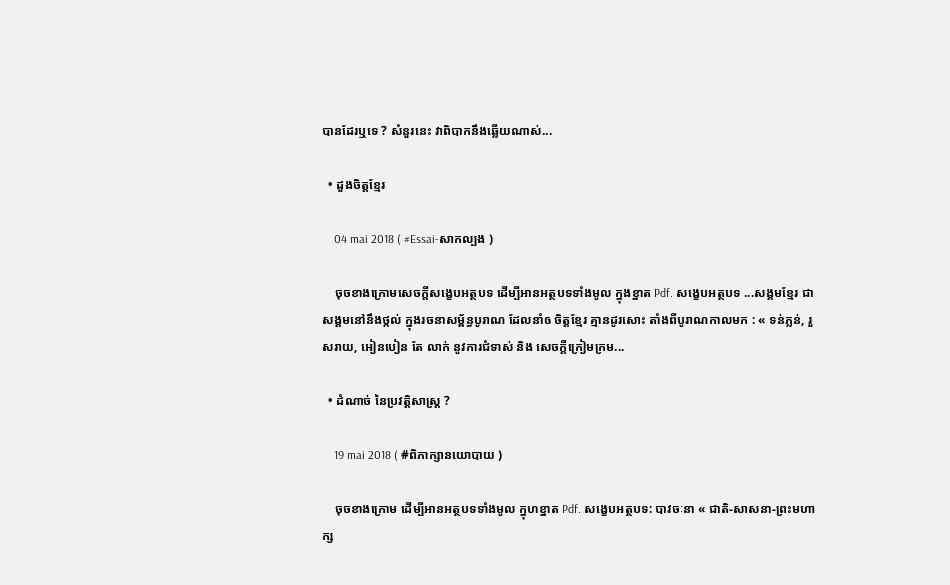បានដែរឬទេ ? សំនួរនេះ វាពិបាកនឹងឆ្លើយណាស់...

  • ដួងចិត្តខ្មែរ

    04 mai 2018 ( #Essai-សាកល្បង )

    ចុចខាងក្រោមសេចក្តីសង្ខេបអត្ថបទ ដើម្បីអានអត្ថបទទាំងមូល ក្នុងខ្នាត Pdf. សង្ខេបអត្ថបទ ...សង្គមខ្មែរ ជាសង្គមនៅនឹងថ្កល់ ក្នុងរចនាសម្ព័ន្ធបូរាណ ដែលនាំឲ ចិត្តខ្មែរ គ្មានដូរសោះ តាំងពីបូរាណកាលមក : « ទន់ភ្លន់, រួសរាយ, អៀនបៀន តែ លាក់ នូវការជំទាស់ និង សេចក្តីក្រៀមក្រម...

  • ដំណាច់ នៃប្រវត្តិសាស្ត្រ ?

    19 mai 2018 ( #ពិភាក្សានយោបាយ )

    ចុចខាងក្រោម ដើម្បីអានអត្ថបទទាំងមូល ក្នុហខ្នាត Pdf. សង្ខេបអត្ថបទ: បាវចៈនា « ជាតិ-សាសនា-ព្រះមហាក្ស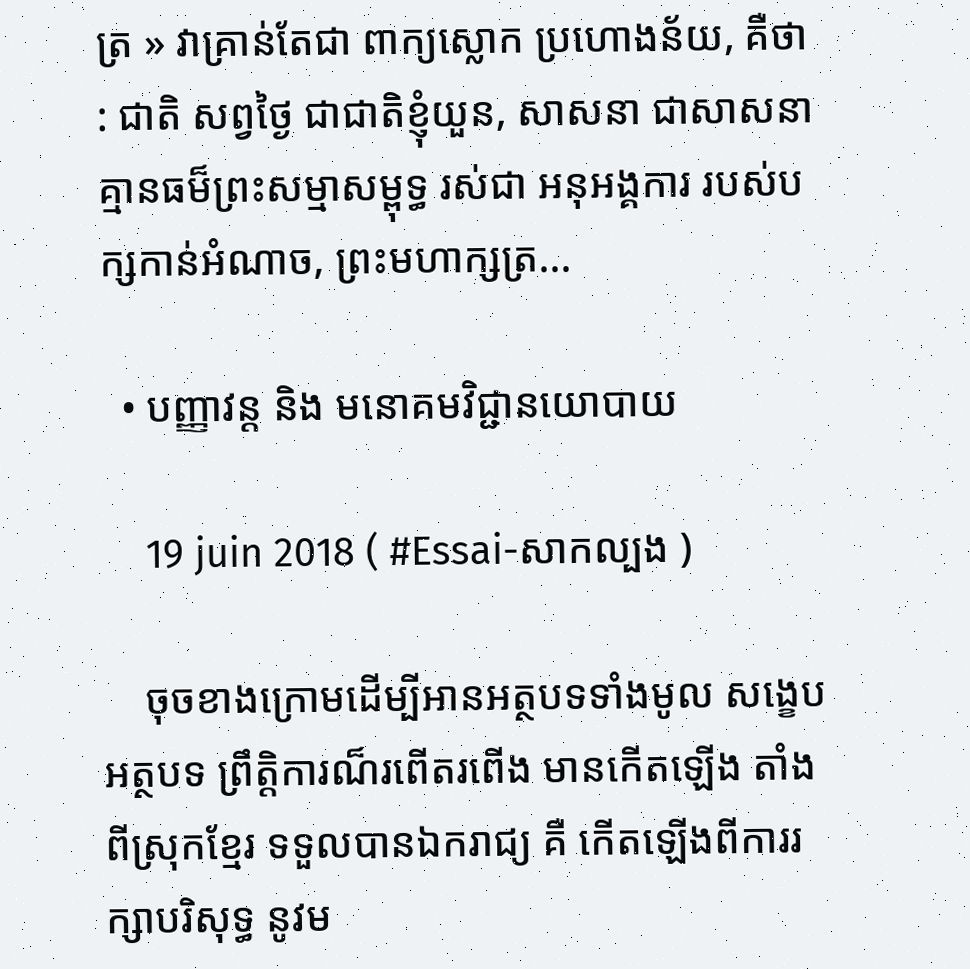ត្រ » វាគ្រាន់តែជា ពាក្យស្លោក ប្រហោងន័យ, គឺថា : ជាតិ សព្វថ្ងៃ ជាជាតិខ្ញុំយួន, សាសនា ជាសាសនា គ្មានធម៏ព្រះសម្មាសម្ពុទ្ធ រស់ជា អនុអង្គការ របស់បក្សកាន់អំណាច, ព្រះមហាក្សត្រ...

  • បញ្ញាវន្ត និង មនោគមវិជ្ជានយោបាយ

    19 juin 2018 ( #Essai-សាកល្បង )

    ចុចខាងក្រោមដើម្បីអានអត្ថបទទាំងមូល សង្ខេបអត្ថបទ ព្រឹត្តិការណ៏រពើតរពើង មានកើតឡើង តាំងពីស្រុកខ្មែរ ទទួលបានឯករាជ្យ គឺ កើតឡើងពីការរក្សាបរិសុទ្ធ នូវម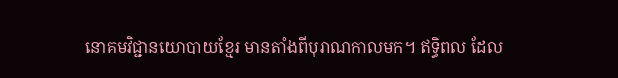នោគមវិជ្ជានយោបាយខ្មែរ មានតាំងពីបុរាណកាលមក។ ឥទ្ធិពល ដែល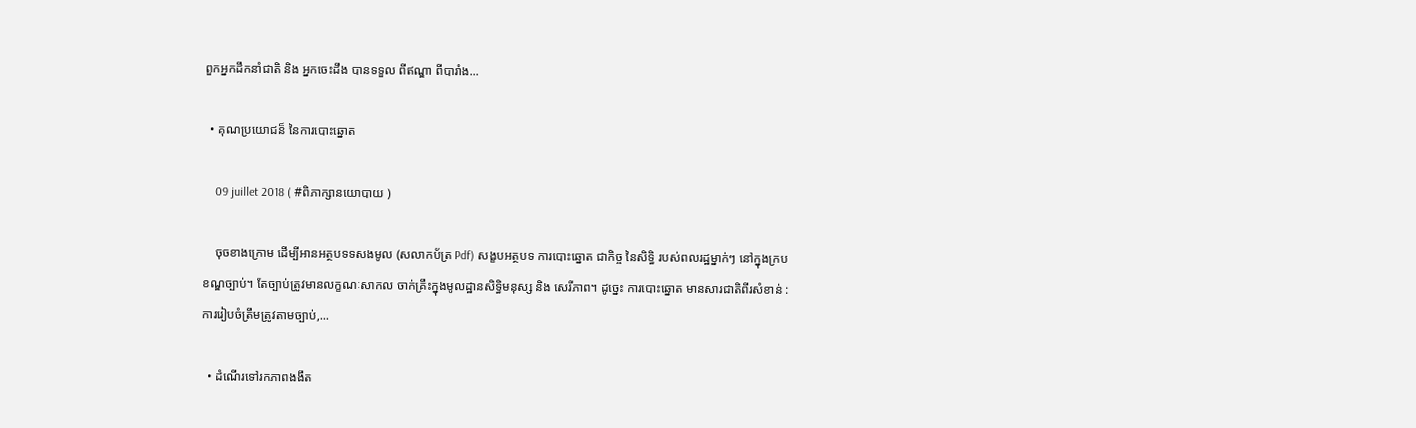ពួកអ្នកដឹកនាំជាតិ និង អ្នកចេះដឹង បានទទួល ពីឥណ្ឌា ពីបារាំង...

  • គុណប្រយោជន៏ នៃការបោះឆ្នោត

    09 juillet 2018 ( #ពិភាក្សានយោបាយ )

    ចុចខាងក្រោម ដើម្បីអានអត្ថបទទសងមូល (សលាកប័ត្រ Pdf) សង្ខបអត្ថបទ ការបោះឆ្នោត ជាកិច្ច នៃសិទ្ធិ របស់ពលរដ្ឋម្នាក់ៗ នៅក្នុងក្របខណ្ឌច្បាប់។ តែច្បាប់ត្រូវមានលក្ខណៈសាកល ចាក់គ្រឹះក្នុងមូលដ្ឋានសិទ្ធិមនុស្ស និង សេរីភាព។ ដូច្នេះ ការបោះឆ្នោត មានសារជាតិពីរសំខាន់ : ការរៀបចំត្រឹមត្រូវតាមច្បាប់,...

  • ដំណើរទៅរកភាពងងឹត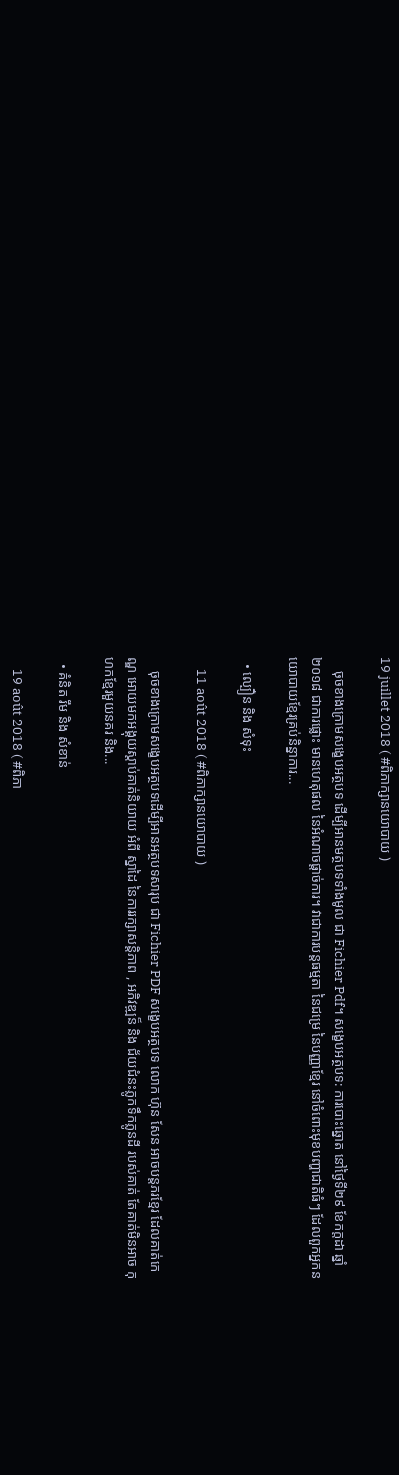19 juillet 2018 ( #ពិភាក្សានយោបាយ )

    ចុចខាងក្រោមសង្ខេបអត្ថបទ ដើម្បីអានមត្ថបទទាំងមូល ជា Fichier Pdf។ សង្ខេបអត្ថបទ: ការបោះឆ្នោត នៅថ្ងៃទី២៩ ខែកក្តដា ឆ្នាំ ២០១៨ ជាការផ្លោះ មានហេតុផល នៃអំណាចផ្តាច់ការ។ វាជាការបន្តធម្មតា នៃជម្រេ នៃបញ្ញាខ្មែរ នៅចំពោះមុខបញ្ហាជាតិធំៗ ដែលពួកអ្នកនយោបាយខ្មែរគ្រប់និន្នាការ...

  • ល្បឿន និង សំទុះ

    11 août 2018 ( #ពិភាក្សានយោបាយ )

    ចុចខាងក្រោមសង្ខេបអត្ថបទដើម្បីអានអត្ថបទសារុប ជា Fichier PDF សង្ខេបអត្ថបទ លោក ហ៊ុន សែន អាចបន្តភរខ្មែរ ដែលគាត់កេណ្ឌ អោយមកអង្គុយស្តាប់គាត់និយាយ អំពី ស្នាដៃ នៃការរក្សាសន្តិភាព , អភិវឌ្ឍន៏ និង ជ័យជំនះភ្លូកទឹកភ្លូនដី របស់គាត់ តែគាត់មិនអាច កុហកខ្មែរមួយនគរ និង...

  • គំនិត រឹម និង សំខាន់

    19 août 2018 ( #ពិភា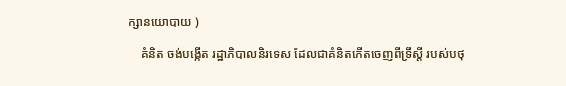ក្សានយោបាយ )

    គំនិត ចង់បង្កើត រដ្ឋាភិបាលនិរទេស ដែលជាគំនិតកើតចេញពីទ្រឹស្តី របស់បថុ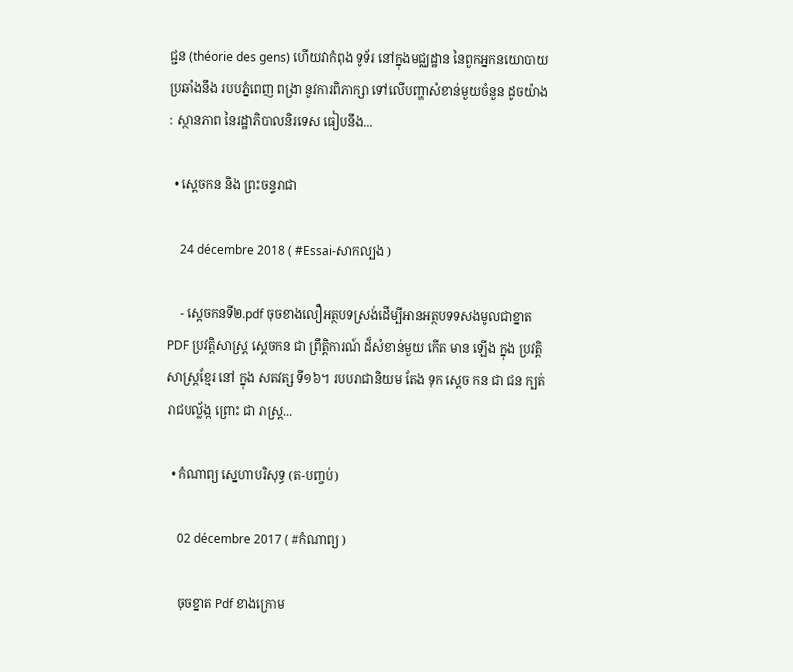ជ្ជន (théorie des gens) ហើយវាកំពុង ទូទ័រ នៅក្នុងមជ្ឈដ្ឋាន នៃពួកអ្នកនយោបាយ ប្រឆាំងនឹង របបភ្នំពេញ ពង្រា នូវការពិភាក្សា ទៅលើបញ្ហាសំខាន់មួយចំនួន ដូចយ៉ាង : ស្ថានភាព នៃរដ្ឋាភិបាលនិរទេស ធៀបនឹង...

  • ស្តេចកន និង ព្រះចន្ទរាជា

    24 décembre 2018 ( #Essai-សាកល្បង )

    - ស្តេចកនទី២.pdf ចុចខាងលឿអត្ថបទស្រង់ដើម្បីអានអត្ថបទទសងមូលជាខ្នាតPDF ប្រវត្តិសាស្រ្ត ស្តេចកន ជា ព្រឹត្តិការណ៍ ដ៏សំខាន់មួយ កើត មាន ឡើង ក្នុង ប្រវត្តិសាស្ត្រខ្មែរ នៅ ក្នុង សតវត្ស ទី១៦។ របបរាជានិយម តែង ទុក ស្តេច កន ជា ជន ក្បត់រាជបល្ល័ង្ក ព្រោះ ជា រាស្ត្រ...

  • កំណាព្យ ស្នេហាបរិសុទ្ធ (ត-បញ្ចប់)

    02 décembre 2017 ( #កំណាព្យ )

    ចុចខ្នាត Pdf ខាងក្រោម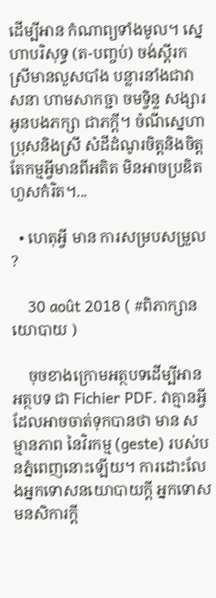ដើម្បីអាន កំណាព្យទាំងមូល។ ស្នេហាបរិសុទ្ធ (ត-បញ្ចប់) ចង់ស្តីរកស្រីមានលួសបាំង បន្លារនាំងជាវាសនា ហាមសាកច្ជា ចមទ្វិន្ទ សង្សារ អូនបងភក្សា ជាភក្តី។ ចំណីស្នេហាប្រុសនិងស្រី សំដីដំណូរចិត្តនិងចិត្ត តែកម្មអ្វីមានពីអតិត មិនអាចប្រឌិតហួសកំរិត។...

  • ហេតុអ្វី មាន ការសម្របសម្រួល ?

    30 août 2018 ( #ពិភាក្សានយោបាយ )

    ចុចខាងក្រោមអត្ថបទដើម្បីអានអត្ថបទ ជា Fichier PDF. វាគ្មានអ្វី ដែលអាចចាត់ទុកបានថា មាន សម្មានភាព នៃវិរកម្ម (geste) របស់បនភ្នំពេញនោះឡើយ។ ការដោះលែងអ្នកទោសនយោបាយក្តី អ្នកទោសមនសិការក្តី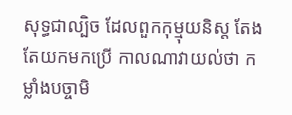សុទ្ធជាល្បិច ដែលពួកកុម្មុយនិស្ត តែងតែយកមកប្រើ កាលណាវាយល់ថា កម្លាំងបច្ចាមិ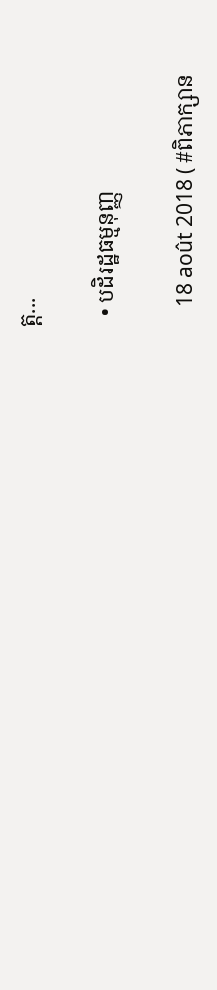ត្ត...

  • បដិរដ្ឋធម្មនុញ្ញ

    18 août 2018 ( #ពិភាក្សាន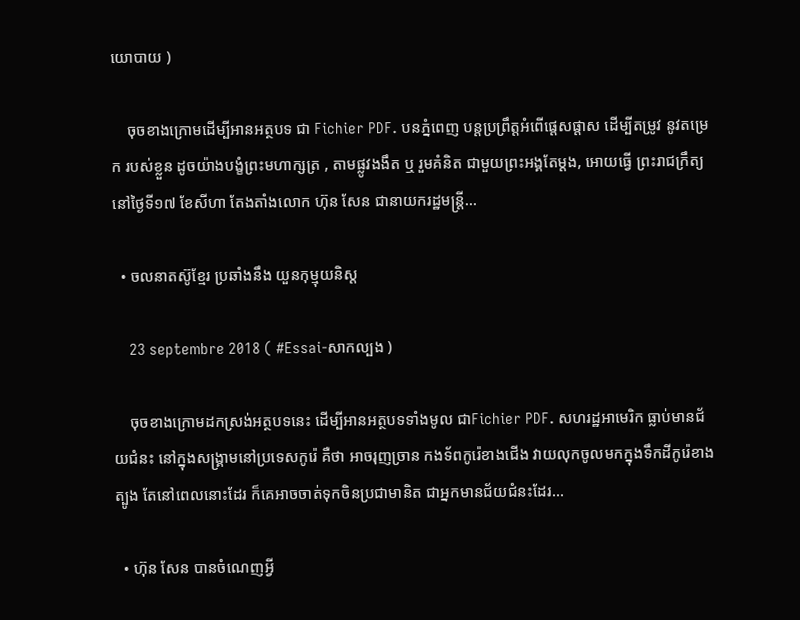យោបាយ )

    ចុចខាងក្រោមដើម្បីអានអត្ថបទ ជា Fichier PDF. បនភ្នំពេញ បន្តប្រព្រឹត្តអំពើផ្តេសផ្តាស ដើម្បីតម្រូវ នូវតម្រេក របស់ខ្លួន ដូចយ៉ាងបង្ខំព្រះមហាក្សត្រ , តាមផ្លូវងងឹត ឬ រួមគំនិត ជាមួយព្រះអង្គតែម្តង, អោយធ្វើ ព្រះរាជក្រឹត្យ នៅថ្ងៃទី១៧ ខែសីហា តែងតាំងលោក ហ៊ុន សែន ជានាយករដ្ឋមន្ត្រី...

  • ចលនាតស៊ូខ្មែរ ប្រឆាំងនឹង យួនកុម្មុយនិស្ត

    23 septembre 2018 ( #Essai-សាកល្បង )

    ចុចខាងក្រោមដកស្រង់អត្ថបទនេះ ដើម្បីអានអត្ថបទទាំងមូល ជាFichier PDF. សហរដ្ឋអាមេរិក ធ្លាប់មានជ័យជំនះ នៅក្នុងសង្គ្រាមនៅប្រទេសកូរ៉េ គឺថា អាចរុញច្រាន កងទ័ពកូរ៉េខាងជើង វាយលុកចូលមកក្នុងទឹកដីកូរ៉េខាងត្បូង តែនៅពេលនោះដែរ ក៏គេអាចចាត់ទុកចិនប្រជាមានិត ជាអ្នកមានជ័យជំនះដែរ...

  • ហ៊ុន សែន បានចំណេញអ្វី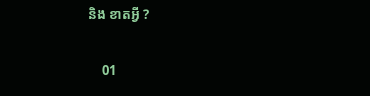និង ខាតអ្វី ?

    01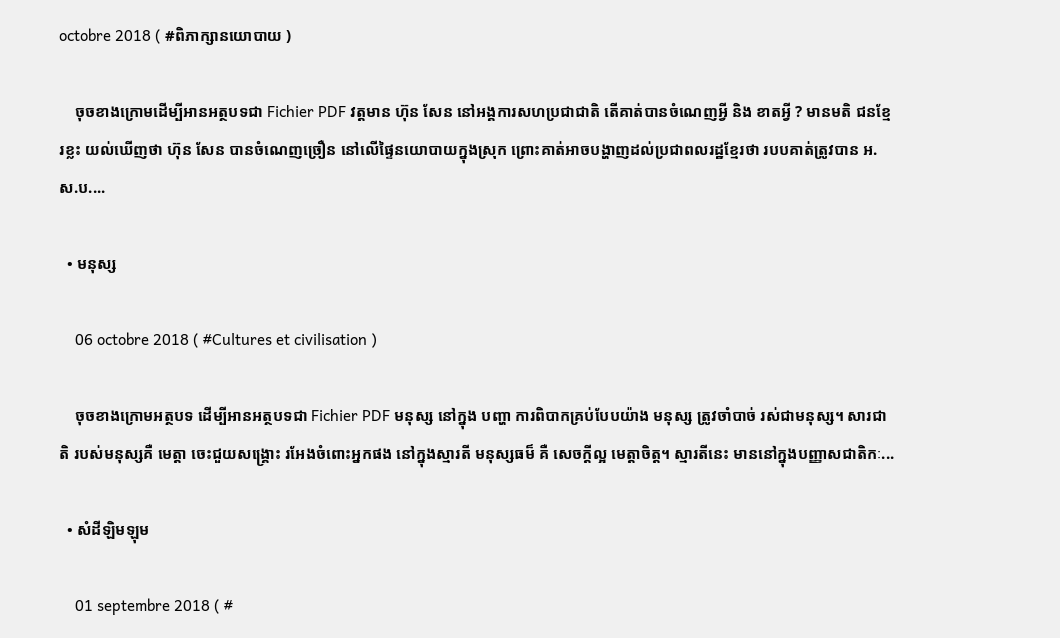octobre 2018 ( #ពិភាក្សានយោបាយ )

    ចុចខាងក្រោមដើម្បីអានអត្ថបទជា Fichier PDF វត្តមាន ហ៊ុន សែន នៅអង្គការសហប្រជាជាតិ តើគាត់បានចំណេញអ្វី និង ខាតអ្វី ? មានមតិ ជនខ្មែរខ្លះ យល់ឃើញថា ហ៊ុន សែន បានចំណេញច្រឿន នៅលើផ្ទៃនយោបាយក្នុងស្រុក ព្រោះគាត់អាចបង្ហាញដល់ប្រជាពលរដ្ឋខ្មែរថា របបគាត់ត្រូវបាន អ.ស.ប....

  • មនុស្ស

    06 octobre 2018 ( #Cultures et civilisation )

    ចុចខាងក្រោមអត្ថបទ ដើម្បីអានអត្ថបទជា Fichier PDF មនុស្ស នៅក្នុង បញ្ហា ការពិបាកគ្រប់បែបយ៉ាង មនុស្ស ត្រូវចាំបាច់ រស់ជាមនុស្ស។ សារជាតិ របស់មនុស្សគឺ មេត្តា ចេះជួយសង្គ្រោះ រអែងចំពោះអ្នកផង នៅក្នុងស្មារតី មនុស្សធម៏ គឺ សេចក្តីល្អ មេត្តាចិត្ត។ ស្មារតីនេះ មាននៅក្នុងបញ្ញាសជាតិកៈ...

  • សំដីឡិមឡុម

    01 septembre 2018 ( #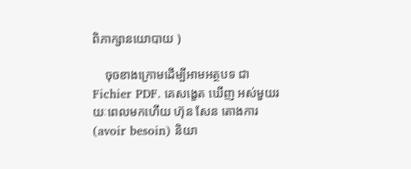ពិភាក្សានយោបាយ )

    ចុចខាងក្រោមដើម្បីអាមអត្ថបទ ជា Fichier PDF. គេសង្ខេត ឃើញ អស់មួយរយៈពេលមកហើយ ហ៊ុន សែន តោងការ (avoir besoin) និយា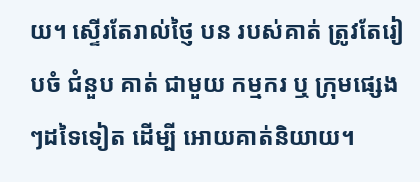យ។ ស្ទើរតែរាល់ថ្ញៃ បន របស់គាត់ ត្រូវតែរៀបចំ ជំនួប គាត់ ជាមួយ កម្មករ ឬ ក្រុមផ្សេងៗដទៃទៀត ដើម្បី អោយគាត់និយាយ។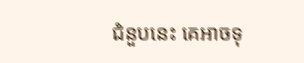ជំនួបនេះ គេអាចទុ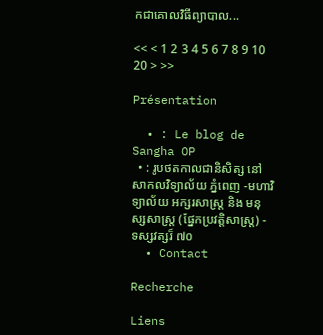កជាគោលវិធីព្យាបាល...

<< < 1 2 3 4 5 6 7 8 9 10 20 > >>

Présentation

  • : Le blog de Sangha OP
  • : រូបថតកាលជានិសិត្ស នៅសាកលវិទ្យាល័យ ភ្នំពេញ -មហាវិទ្យាល័យ អក្សរសាស្ត្រ និង មនុស្សសាស្ត្រ (ផ្នែកប្រវត្តិសាស្ត្រ) - ទស្សវត្សរ៏ ៧០
  • Contact

Recherche

Liens